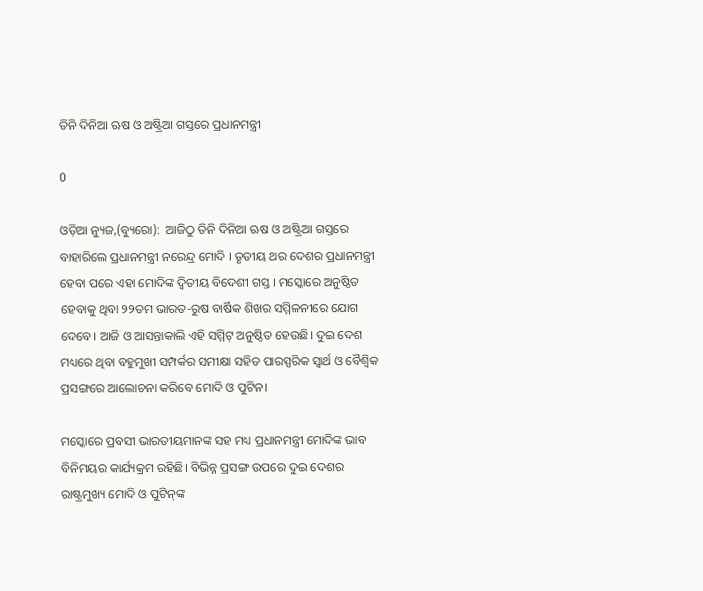ତିନି ଦିନିଆ ଋଷ ଓ ଅଷ୍ଟ୍ରିଆ ଗସ୍ତରେ ପ୍ରଧାନମନ୍ତ୍ରୀ

0

ଓଡ଼ିଆ ନ୍ୟୁଜ,(ବ୍ୟୁରୋ):  ଆଜିଠୁ ତିନି ଦିନିଆ ଋଷ ଓ ଅଷ୍ଟ୍ରିଆ ଗସ୍ତରେ ବାହାରିଲେ ପ୍ରଧାନମନ୍ତ୍ରୀ ନରେନ୍ଦ୍ର ମୋଦି । ତୃତୀୟ ଥର ଦେଶର ପ୍ରଧାନମନ୍ତ୍ରୀ ହେବା ପରେ ଏହା ମୋଦିଙ୍କ ଦ୍ବିତୀୟ ବିଦେଶୀ ଗସ୍ତ । ମସ୍କୋରେ ଅନୁଷ୍ଠିତ ହେବାକୁ ଥିବା ୨୨ତମ ଭାରତ-ରୁଷ ବାର୍ଷିକ ଶିଖର ସମ୍ମିଳନୀରେ ଯୋଗ ଦେବେ। ଆଜି ଓ ଆସନ୍ତାକାଲି ଏହି ସମ୍ମିଟ୍ ଅନୁଷ୍ଠିତ ହେଉଛି। ଦୁଇ ଦେଶ ମଧ୍ୟରେ ଥିବା ବହୁମୁଖୀ ସମ୍ପର୍କର ସମୀକ୍ଷା ସହିତ ପାରସ୍ପରିକ ସ୍ବାର୍ଥ ଓ ବୈଶ୍ବିକ ପ୍ରସଙ୍ଗରେ ଆଲୋଚନା କରିବେ ମୋଦି ଓ ପୁଟିନ।

ମସ୍କୋରେ ପ୍ରବସୀ ଭାରତୀୟମାନଙ୍କ ସହ ମଧ୍ୟ ପ୍ରଧାନମନ୍ତ୍ରୀ ମୋଦିଙ୍କ ଭାବ ବିନିମୟର କାର୍ଯ୍ୟକ୍ରମ ରହିଛି। ବିଭିନ୍ନ ପ୍ରସଙ୍ଗ ଉପରେ ଦୁଇ ଦେଶର ରାଷ୍ଟ୍ରମୁଖ୍ୟ ମୋଦି ଓ ପୁଟିନ୍‌ଙ୍କ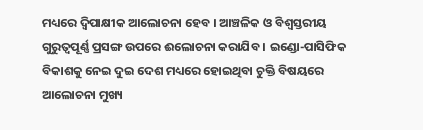ମଧ୍ୟରେ ଦ୍ବିପାକ୍ଷୀକ ଆଲୋଚନା ହେବ । ଆଞ୍ଚଳିକ ଓ ବିଶ୍ବସ୍ତରୀୟ ଗୁରୁତ୍ବପୂର୍ଣ୍ଣ ପ୍ରସଙ୍ଗ ଉପରେ ଈଲୋଚନା କରାଯିବ । ଇଣ୍ଡୋ-ପାସିଫିକ ବିକାଶକୁ ନେଇ ଦୁଇ ଦେଶ ମଧ୍ୟରେ ହୋଇଥିବା ଚୁକ୍ତି ବିଷୟରେ ଆଲୋଚନା ମୁଖ୍ୟ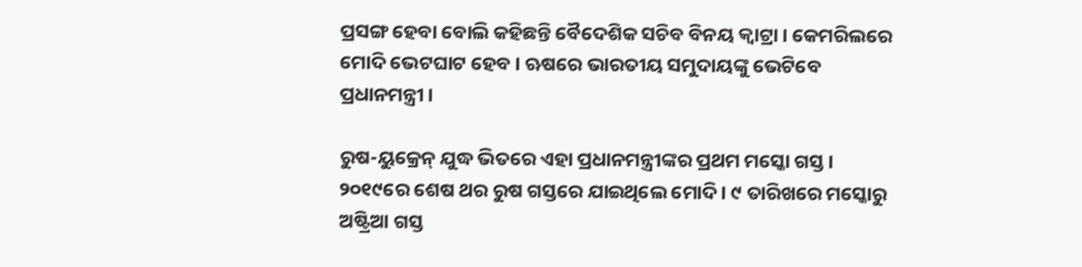ପ୍ରସଙ୍ଗ ହେବା ବୋଲି କହିଛନ୍ତି ବୈଦେଶିକ ସଚିବ ବିନୟ କ୍ୱାଟ୍ରା । କେମରିଲରେ ମୋଦି ଭେଟଘାଟ ହେବ । ଋଷରେ ଭାରତୀୟ ସମୁଦାୟଙ୍କୁ ଭେଟିବେ ପ୍ରଧାନମନ୍ତ୍ରୀ ।

ରୁଷ-ୟୁକ୍ରେନ୍ ଯୁଦ୍ଧ ଭିତରେ ଏହା ପ୍ରଧାନମନ୍ତ୍ରୀଙ୍କର ପ୍ରଥମ ମସ୍କୋ ଗସ୍ତ। ୨୦୧୯ରେ ଶେଷ ଥର ରୁଷ ଗସ୍ତରେ ଯାଇଥିଲେ ମୋଦି। ୯ ତାରିଖରେ ମସ୍କୋରୁ ଅଷ୍ଟ୍ରିଆ ଗସ୍ତ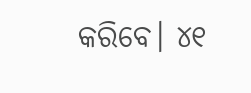କରିବେ। ୪୧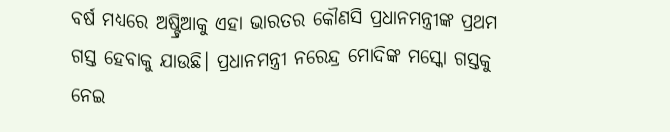ବର୍ଷ ମଧ୍ୟରେ ଅଷ୍ଟ୍ରିଆକୁ ଏହା ଭାରତର କୌଣସି ପ୍ରଧାନମନ୍ତ୍ରୀଙ୍କ ପ୍ରଥମ ଗସ୍ତ ହେବାକୁ ଯାଉଛି। ପ୍ରଧାନମନ୍ତ୍ରୀ ନରେନ୍ଦ୍ର ମୋଦିଙ୍କ ମସ୍କୋ ଗସ୍ତକୁ ନେଇ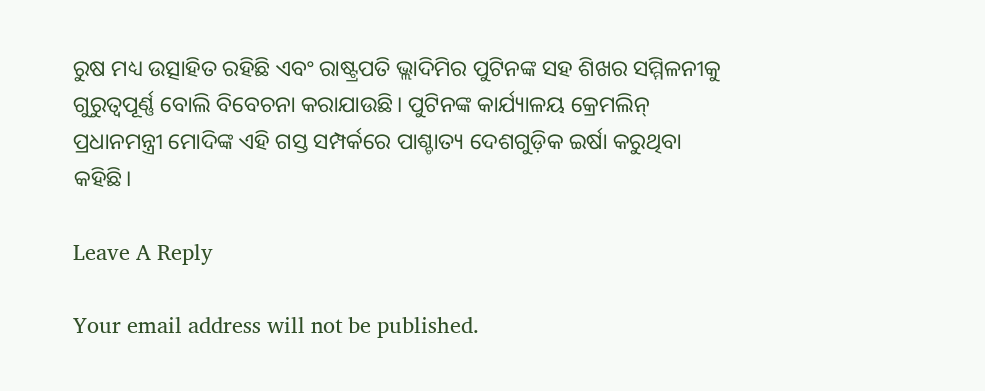ରୁଷ ମଧ୍ୟ ଉତ୍ସାହିତ ରହିଛି ଏବଂ ରାଷ୍ଟ୍ରପତି ଭ୍ଲାଦିମିର ପୁଟିନଙ୍କ ସହ ଶିଖର ସମ୍ମିଳନୀକୁ ଗୁରୁତ୍ୱପୂର୍ଣ୍ଣ ବୋଲି ବିବେଚନା କରାଯାଉଛି। ପୁଟିନଙ୍କ କାର୍ଯ୍ୟାଳୟ କ୍ରେମଲିନ୍ ପ୍ରଧାନମନ୍ତ୍ରୀ ମୋଦିଙ୍କ ଏହି ଗସ୍ତ ସମ୍ପର୍କରେ ପାଶ୍ଚାତ୍ୟ ଦେଶଗୁଡ଼ିକ ଇର୍ଷା କରୁଥିବା କହିଛି।

Leave A Reply

Your email address will not be published.